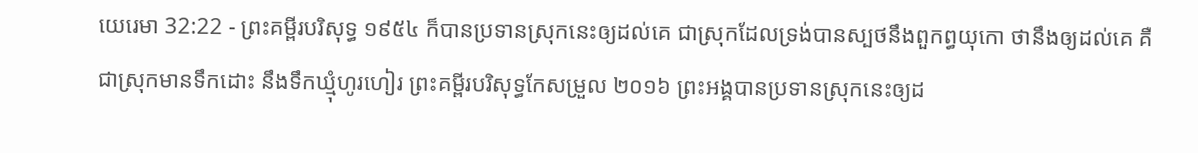យេរេមា 32:22 - ព្រះគម្ពីរបរិសុទ្ធ ១៩៥៤ ក៏បានប្រទានស្រុកនេះឲ្យដល់គេ ជាស្រុកដែលទ្រង់បានស្បថនឹងពួកព្ធយុកោ ថានឹងឲ្យដល់គេ គឺជាស្រុកមានទឹកដោះ នឹងទឹកឃ្មុំហូរហៀរ ព្រះគម្ពីរបរិសុទ្ធកែសម្រួល ២០១៦ ព្រះអង្គបានប្រទានស្រុកនេះឲ្យដ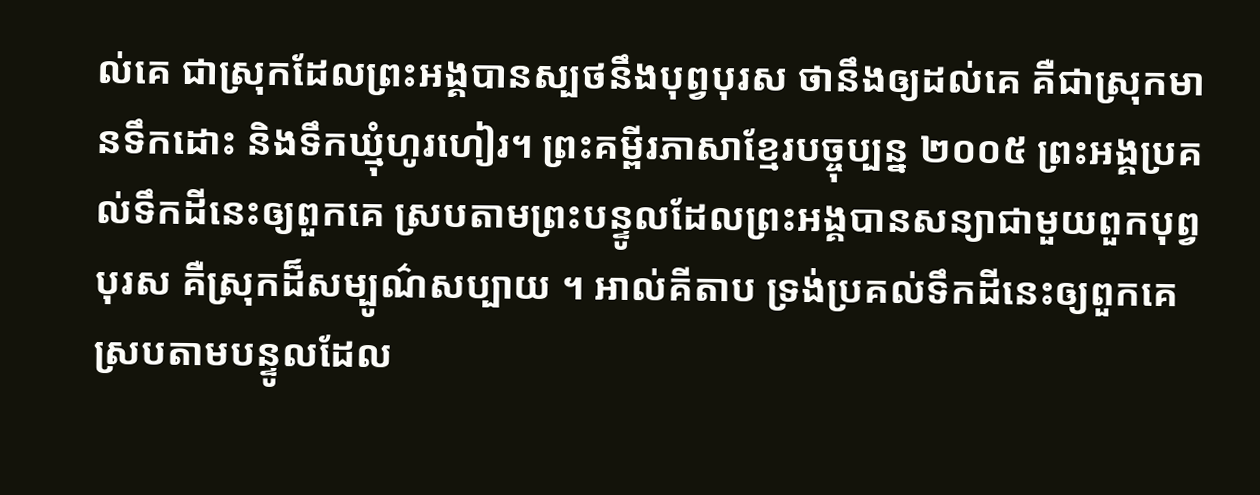ល់គេ ជាស្រុកដែលព្រះអង្គបានស្បថនឹងបុព្វបុរស ថានឹងឲ្យដល់គេ គឺជាស្រុកមានទឹកដោះ និងទឹកឃ្មុំហូរហៀរ។ ព្រះគម្ពីរភាសាខ្មែរបច្ចុប្បន្ន ២០០៥ ព្រះអង្គប្រគល់ទឹកដីនេះឲ្យពួកគេ ស្របតាមព្រះបន្ទូលដែលព្រះអង្គបានសន្យាជាមួយពួកបុព្វបុរស គឺស្រុកដ៏សម្បូណ៌សប្បាយ ។ អាល់គីតាប ទ្រង់ប្រគល់ទឹកដីនេះឲ្យពួកគេ ស្របតាមបន្ទូលដែល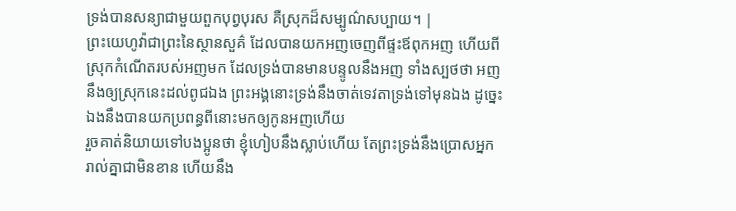ទ្រង់បានសន្យាជាមួយពួកបុព្វបុរស គឺស្រុកដ៏សម្បូណ៌សប្បាយ។ |
ព្រះយេហូវ៉ាជាព្រះនៃស្ថានសួគ៌ ដែលបានយកអញចេញពីផ្ទះឪពុកអញ ហើយពីស្រុកកំណើតរបស់អញមក ដែលទ្រង់បានមានបន្ទូលនឹងអញ ទាំងស្បថថា អញនឹងឲ្យស្រុកនេះដល់ពូជឯង ព្រះអង្គនោះទ្រង់នឹងចាត់ទេវតាទ្រង់ទៅមុនឯង ដូច្នេះ ឯងនឹងបានយកប្រពន្ធពីនោះមកឲ្យកូនអញហើយ
រួចគាត់និយាយទៅបងប្អូនថា ខ្ញុំហៀបនឹងស្លាប់ហើយ តែព្រះទ្រង់នឹងប្រោសអ្នករាល់គ្នាជាមិនខាន ហើយនឹង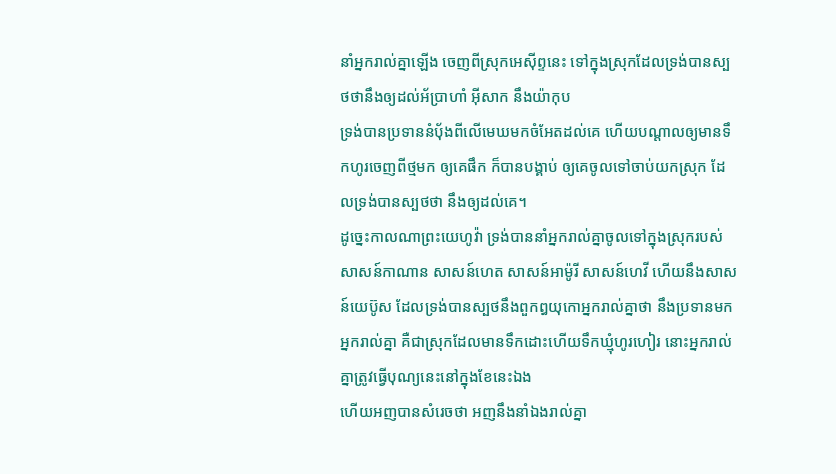នាំអ្នករាល់គ្នាឡើង ចេញពីស្រុកអេស៊ីព្ទនេះ ទៅក្នុងស្រុកដែលទ្រង់បានស្បថថានឹងឲ្យដល់អ័ប្រាហាំ អ៊ីសាក នឹងយ៉ាកុប
ទ្រង់បានប្រទាននំបុ័ងពីលើមេឃមកចំអែតដល់គេ ហើយបណ្តាលឲ្យមានទឹកហូរចេញពីថ្មមក ឲ្យគេផឹក ក៏បានបង្គាប់ ឲ្យគេចូលទៅចាប់យកស្រុក ដែលទ្រង់បានស្បថថា នឹងឲ្យដល់គេ។
ដូច្នេះកាលណាព្រះយេហូវ៉ា ទ្រង់បាននាំអ្នករាល់គ្នាចូលទៅក្នុងស្រុករបស់សាសន៍កាណាន សាសន៍ហេត សាសន៍អាម៉ូរី សាសន៍ហេវី ហើយនឹងសាសន៍យេប៊ូស ដែលទ្រង់បានស្បថនឹងពួកឰយុកោអ្នករាល់គ្នាថា នឹងប្រទានមកអ្នករាល់គ្នា គឺជាស្រុកដែលមានទឹកដោះហើយទឹកឃ្មុំហូរហៀរ នោះអ្នករាល់គ្នាត្រូវធ្វើបុណ្យនេះនៅក្នុងខែនេះឯង
ហើយអញបានសំរេចថា អញនឹងនាំឯងរាល់គ្នា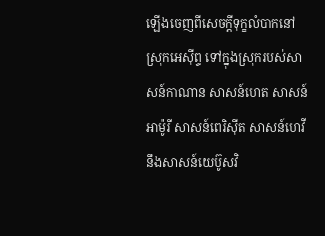ឡើងចេញពីសេចក្ដីទុក្ខលំបាកនៅស្រុកអេស៊ីព្ទ ទៅក្នុងស្រុករបស់សាសន៍កាណាន សាសន៍ហេត សាសន៍អាម៉ូរី សាសន៍ពេរិស៊ីត សាសន៍ហេវី នឹងសាសន៍យេប៊ូសវិ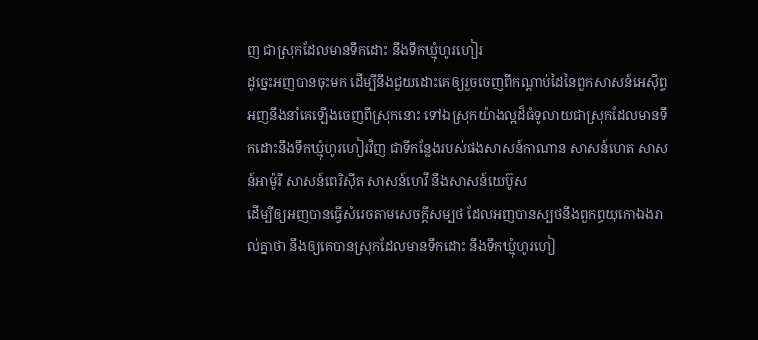ញ ជាស្រុកដែលមានទឹកដោះ នឹងទឹកឃ្មុំហូរហៀរ
ដូច្នេះអញបានចុះមក ដើម្បីនឹងជួយដោះគេឲ្យរួចចេញពីកណ្តាប់ដៃនៃពួកសាសន៍អេស៊ីព្ទ អញនឹងនាំគេឡើងចេញពីស្រុកនោះ ទៅឯស្រុកយ៉ាងល្អដ៏ធំទូលាយជាស្រុកដែលមានទឹកដោះនឹងទឹកឃ្មុំហូរហៀរវិញ ជាទីកន្លែងរបស់ផងសាសន៍កាណាន សាសន៍ហេត សាសន៍អាម៉ូរី សាសន៍ពេរិស៊ីត សាសន៍ហេវី នឹងសាសន៍យេប៊ូស
ដើម្បីឲ្យអញបានធ្វើសំរេចតាមសេចក្ដីសម្បថ ដែលអញបានស្បថនឹងពួកព្ធយុកោឯងរាល់គ្នាថា នឹងឲ្យគេបានស្រុកដែលមានទឹកដោះ នឹងទឹកឃ្មុំហូរហៀ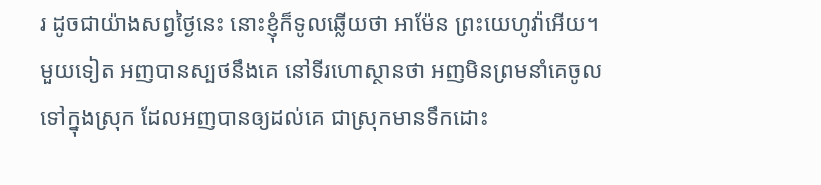រ ដូចជាយ៉ាងសព្វថ្ងៃនេះ នោះខ្ញុំក៏ទូលឆ្លើយថា អាម៉ែន ព្រះយេហូវ៉ាអើយ។
មួយទៀត អញបានស្បថនឹងគេ នៅទីរហោស្ថានថា អញមិនព្រមនាំគេចូលទៅក្នុងស្រុក ដែលអញបានឲ្យដល់គេ ជាស្រុកមានទឹកដោះ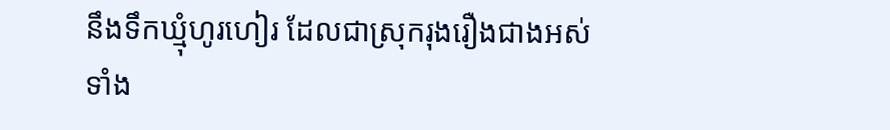នឹងទឹកឃ្មុំហូរហៀរ ដែលជាស្រុករុងរឿងជាងអស់ទាំង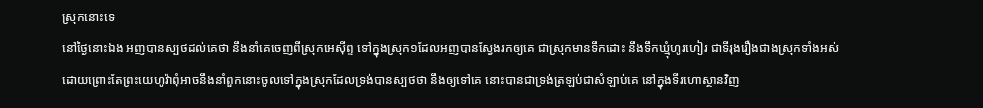ស្រុកនោះទេ
នៅថ្ងៃនោះឯង អញបានស្បថដល់គេថា នឹងនាំគេចេញពីស្រុកអេស៊ីព្ទ ទៅក្នុងស្រុក១ដែលអញបានស្វែងរកឲ្យគេ ជាស្រុកមានទឹកដោះ នឹងទឹកឃ្មុំហូរហៀរ ជាទីរុងរឿងជាងស្រុកទាំងអស់
ដោយព្រោះតែព្រះយេហូវ៉ាពុំអាចនឹងនាំពួកនោះចូលទៅក្នុងស្រុកដែលទ្រង់បានស្បថថា នឹងឲ្យទៅគេ នោះបានជាទ្រង់ត្រឡប់ជាសំឡាប់គេ នៅក្នុងទីរហោស្ថានវិញ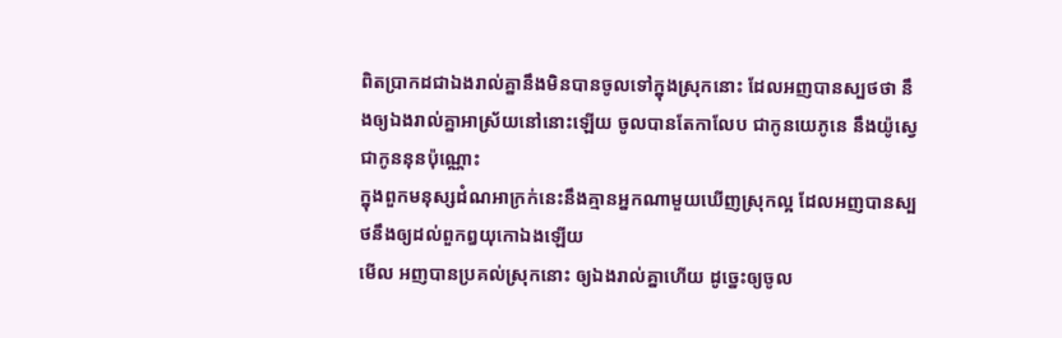ពិតប្រាកដជាឯងរាល់គ្នានឹងមិនបានចូលទៅក្នុងស្រុកនោះ ដែលអញបានស្បថថា នឹងឲ្យឯងរាល់គ្នាអាស្រ័យនៅនោះឡើយ ចូលបានតែកាលែប ជាកូនយេភូនេ នឹងយ៉ូស្វេ ជាកូននុនប៉ុណ្ណោះ
ក្នុងពួកមនុស្សដំណអាក្រក់នេះនឹងគ្មានអ្នកណាមួយឃើញស្រុកល្អ ដែលអញបានស្បថនឹងឲ្យដល់ពួកឰយុកោឯងឡើយ
មើល អញបានប្រគល់ស្រុកនោះ ឲ្យឯងរាល់គ្នាហើយ ដូច្នេះឲ្យចូល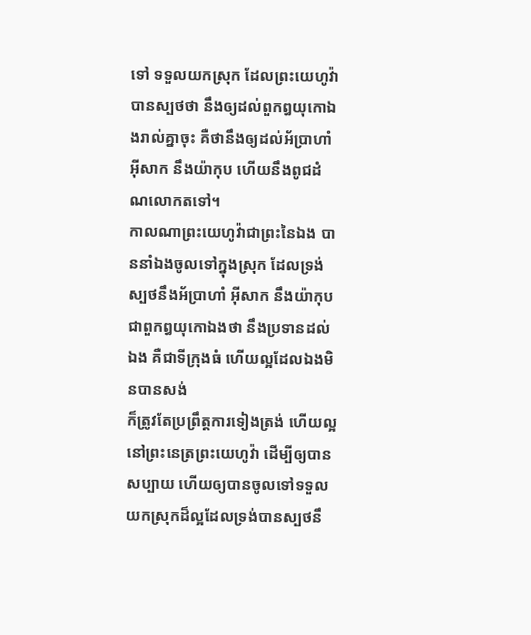ទៅ ទទួលយកស្រុក ដែលព្រះយេហូវ៉ាបានស្បថថា នឹងឲ្យដល់ពួកឰយុកោឯងរាល់គ្នាចុះ គឺថានឹងឲ្យដល់អ័ប្រាហាំ អ៊ីសាក នឹងយ៉ាកុប ហើយនឹងពូជដំណលោកតទៅ។
កាលណាព្រះយេហូវ៉ាជាព្រះនៃឯង បាននាំឯងចូលទៅក្នុងស្រុក ដែលទ្រង់ស្បថនឹងអ័ប្រាហាំ អ៊ីសាក នឹងយ៉ាកុបជាពួកឰយុកោឯងថា នឹងប្រទានដល់ឯង គឺជាទីក្រុងធំ ហើយល្អដែលឯងមិនបានសង់
ក៏ត្រូវតែប្រព្រឹត្តការទៀងត្រង់ ហើយល្អនៅព្រះនេត្រព្រះយេហូវ៉ា ដើម្បីឲ្យបានសប្បាយ ហើយឲ្យបានចូលទៅទទួលយកស្រុកដ៏ល្អដែលទ្រង់បានស្បថនឹ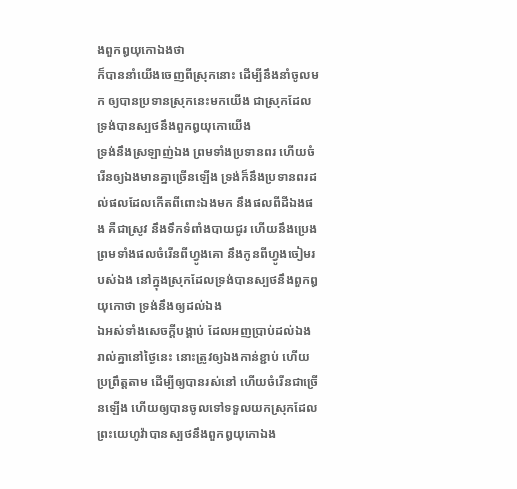ងពួកឰយុកោឯងថា
ក៏បាននាំយើងចេញពីស្រុកនោះ ដើម្បីនឹងនាំចូលមក ឲ្យបានប្រទានស្រុកនេះមកយើង ជាស្រុកដែលទ្រង់បានស្បថនឹងពួកឰយុកោយើង
ទ្រង់នឹងស្រឡាញ់ឯង ព្រមទាំងប្រទានពរ ហើយចំរើនឲ្យឯងមានគ្នាច្រើនឡើង ទ្រង់ក៏នឹងប្រទានពរដល់ផលដែលកើតពីពោះឯងមក នឹងផលពីដីឯងផង គឺជាស្រូវ នឹងទឹកទំពាំងបាយជូរ ហើយនឹងប្រេង ព្រមទាំងផលចំរើនពីហ្វូងគោ នឹងកូនពីហ្វូងចៀមរបស់ឯង នៅក្នុងស្រុកដែលទ្រង់បានស្បថនឹងពួកឰយុកោថា ទ្រង់នឹងឲ្យដល់ឯង
ឯអស់ទាំងសេចក្ដីបង្គាប់ ដែលអញប្រាប់ដល់ឯងរាល់គ្នានៅថ្ងៃនេះ នោះត្រូវឲ្យឯងកាន់ខ្ជាប់ ហើយប្រព្រឹត្តតាម ដើម្បីឲ្យបានរស់នៅ ហើយចំរើនជាច្រើនឡើង ហើយឲ្យបានចូលទៅទទួលយកស្រុកដែលព្រះយេហូវ៉ាបានស្បថនឹងពួកឰយុកោឯង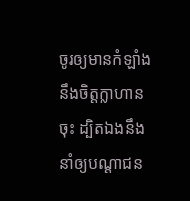ចូរឲ្យមានកំឡាំងនឹងចិត្តក្លាហានចុះ ដ្បិតឯងនឹងនាំឲ្យបណ្តាជន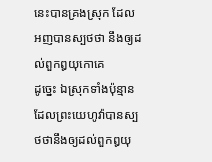នេះបានគ្រងស្រុក ដែលអញបានស្បថថា នឹងឲ្យដល់ពួកឰយុកោគេ
ដូច្នេះ ឯស្រុកទាំងប៉ុន្មានដែលព្រះយេហូវ៉ាបានស្បថថានឹងឲ្យដល់ពួកឰយុ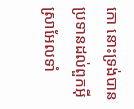កោ នោះទ្រង់បានប្រទានដល់ពួកអ៊ីស្រាអែលទាំ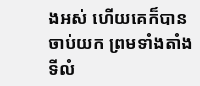ងអស់ ហើយគេក៏បានចាប់យក ព្រមទាំងតាំងទីលំ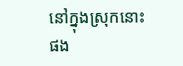នៅក្នុងស្រុកនោះផង